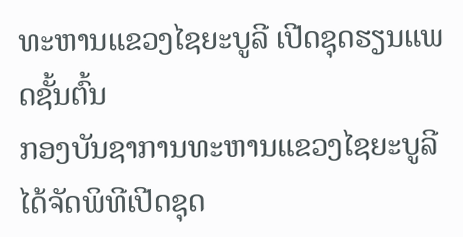ທະຫານແຂວງໄຊຍະບູລີ ເປີດຊຸດຮຽນແພດຊັ້ນຕົ້ນ
ກອງບັນຊາການທະຫານແຂວງໄຊຍະບູລີ ໄດ້ຈັດພິທີເປີດຊຸດ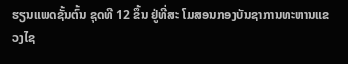ຮຽນແພດຊັ້ນຕົ້ນ ຊຸດທີ 12 ຂຶ້ນ ຢູ່ທີ່ສະ ໂມສອນກອງບັນຊາການທະຫານແຂວງໄຊ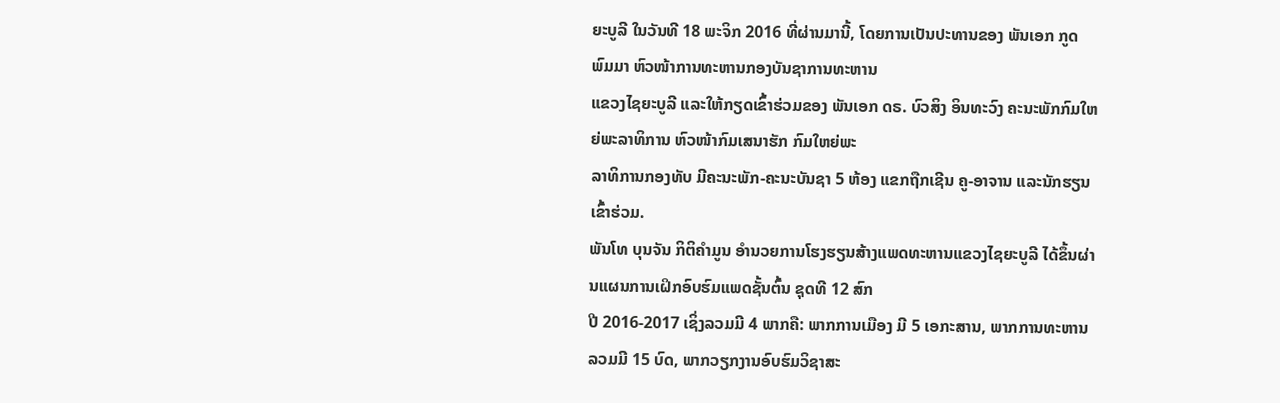ຍະບູລີ ໃນວັນທີ 18 ພະຈິກ 2016 ທີ່ຜ່ານມານີ້, ໂດຍການເປັນປະທານຂອງ ພັນເອກ ກູດ ພົມມາ ຫົວໜ້າການທະຫານກອງບັນຊາການທະຫານ
ແຂວງໄຊຍະບູລີ ແລະໃຫ້ກຽດເຂົ້າຮ່ວມຂອງ ພັນເອກ ດຣ. ບົວສິງ ອິນທະວົງ ຄະນະພັກກົມໃຫຍ່ພະລາທິການ ຫົວໜ້າກົມເສນາຮັກ ກົມໃຫຍ່ພະ
ລາທິການກອງທັບ ມີຄະນະພັກ-ຄະນະບັນຊາ 5 ຫ້ອງ ແຂກຖືກເຊີນ ຄູ-ອາຈານ ແລະນັກຮຽນເຂົ້າຮ່ວມ.
ພັນໂທ ບຸນຈັນ ກິຕິຄຳມູນ ອຳນວຍການໂຮງຮຽນສ້າງແພດທະຫານແຂວງໄຊຍະບູລີ ໄດ້ຂຶ້ນຜ່ານແຜນການເຝິກອົບຮົມແພດຊັ້ນຕົ້ນ ຊຸດທີ 12 ສົກ
ປີ 2016-2017 ເຊິ່ງລວມມີ 4 ພາກຄື: ພາກການເມືອງ ມີ 5 ເອກະສານ, ພາກການທະຫານ ລວມມີ 15 ບົດ, ພາກວຽກງານອົບຮົມວິຊາສະ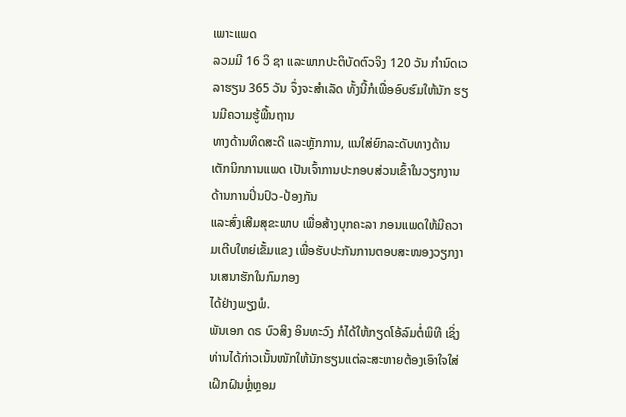ເພາະແພດ
ລວມມີ 16 ວິ ຊາ ແລະພາກປະຕິບັດຕົວຈິງ 120 ວັນ ກຳນົດເວລາຮຽນ 365 ວັນ ຈຶ່ງຈະສຳເລັດ ທັ້ງນີ້ກໍເພື່ອອົບຮົມໃຫ້ນັກ ຮຽນມີຄວາມຮູ້ພື້ນຖານ
ທາງດ້ານທິດສະດີ ແລະຫຼັກການ, ແນໃສ່ຍົກລະດັບທາງດ້ານເຕັກນິກການແພດ ເປັນເຈົ້າການປະກອບສ່ວນເຂົ້າໃນວຽກງານດ້ານການປິ່ນປົວ-ປ້ອງກັນ
ແລະສົ່ງເສີມສຸຂະພາບ ເພື່ອສ້າງບຸກຄະລາ ກອນແພດໃຫ້ມີຄວາມເຕີບໃຫຍ່ເຂັ້ມແຂງ ເພື່ອຮັບປະກັນການຕອບສະໜອງວຽກງານເສນາຮັກໃນກົມກອງ
ໄດ້ຢ່າງພຽງພໍ.
ພັນເອກ ດຣ ບົວສິງ ອິນທະວົງ ກໍໄດ້ໃຫ້ກຽດໂອ້ລົມຕໍ່ພິທີ ເຊິ່ງທ່ານໄດ້ກ່າວເນັ້ນໜັກໃຫ້ນັກຮຽນແຕ່ລະສະຫາຍຕ້ອງເອົາໃຈໃສ່ເຝິກຝົນຫຼໍ່ຫຼອມ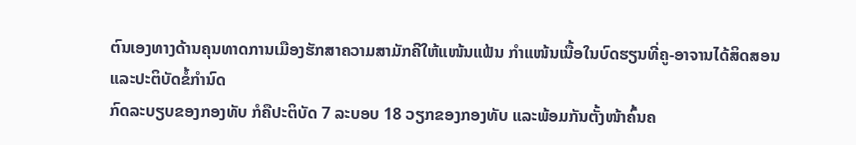ຕົນເອງທາງດ້ານຄຸນທາດການເມືອງຮັກສາຄວາມສາມັກຄີໃຫ້ແໜ້ນແຟ້ນ ກຳແໜ້ນເນື້ອໃນບົດຮຽນທີ່ຄູ-ອາຈານໄດ້ສິດສອນ ແລະປະຕິບັດຂໍ້ກຳນົດ
ກົດລະບຽບຂອງກອງທັບ ກໍຄືປະຕິບັດ 7 ລະບອບ 18 ວຽກຂອງກອງທັບ ແລະພ້ອມກັນຕັ້ງໜ້າຄົ້ນຄ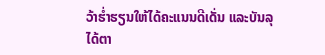ວ້າຮໍ່າຮຽນໃຫ້ໄດ້ຄະແນນດີເດັ່ນ ແລະບັນລຸ
ໄດ້ຕາ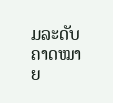ມລະດັບຄາດໝາຍ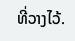ທີ່ວາງໄວ້.